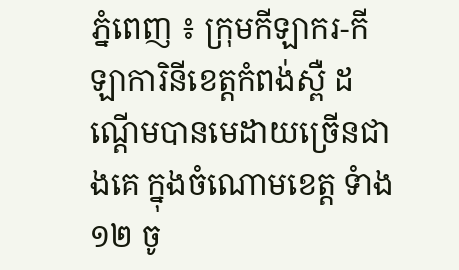ភ្នំពេញ ៖ ក្រុមកីឡាករ-កីឡាការិនីខេត្តកំពង់ស្ពឺ ដណ្តើមបានមេដាយច្រើនជាងគេ ក្នុងចំណោមខេត្ត ទំាង១២ ចូ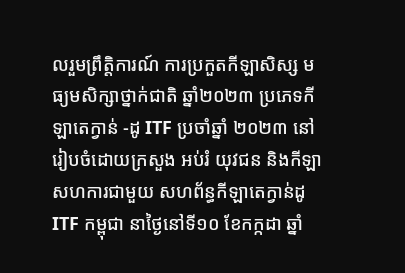លរួមព្រឹត្តិការណ៍ ការប្រកួតកីឡាសិស្ស មធ្យមសិក្សាថ្នាក់ជាតិ ឆ្នាំ២០២៣ ប្រភេទកីឡាតេក្វាន់ -ដូ ITF ប្រចាំឆ្នាំ ២០២៣ នៅរៀបចំដោយក្រសួង អប់រំ យុវជន និងកីឡា សហការជាមួយ សហព័ន្ធកីឡាតេក្វាន់ដូ ITF កម្ពុជា នាថ្ងៃនៅទី១០ ខែកក្កដា ឆ្នាំ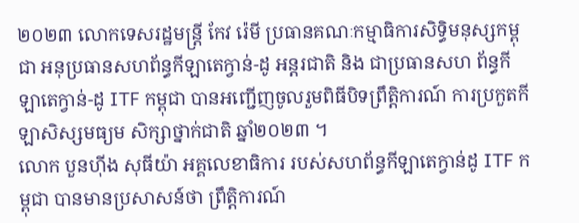២០២៣ លោកទេសរដ្ឋមន្ត្រី កែវ រ៉េមី ប្រធានគណៈកម្មាធិការសិទ្ធិមនុស្សកម្ពុជា អនុប្រធានសហព័ន្ធកីឡាតេក្វាន់-ដូ អន្តរជាតិ និង ជាប្រធានសហ ព័ន្ធកីឡាតេក្វាន់-ដូ ITF កម្ពុជា បានអញ្ជើញចូលរួមពិធីបិទព្រឹត្តិការណ៍ ការប្រកួតកីឡាសិស្សមធ្យម សិក្សាថ្នាក់ជាតិ ឆ្នាំ២០២៣ ។
លោក បួនហ៊ីង សុធីយ៉ា អគ្គលេខាធិការ របស់សហព័ន្ធកីឡាតេក្វាន់ដូ ITF កម្ពុជា បានមានប្រសាសន៍ថា ព្រឹត្តិការណ៍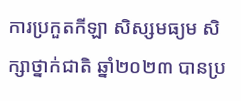ការប្រកួតកីឡា សិស្សមធ្យម សិក្សាថ្នាក់ជាតិ ឆ្នាំ២០២៣ បានប្រ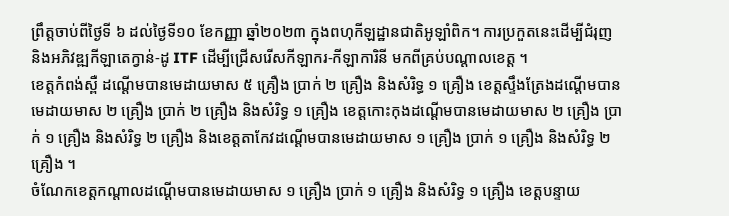ព្រឹត្តចាប់ពីថ្ងៃទី ៦ ដល់ថ្ងៃទី១០ ខែកញ្ញា ឆ្នាំ២០២៣ ក្នុងពហុកីឡដ្ឋានជាតិអូឡាំពិក។ ការប្រកួតនេះដើម្បីជំរុញ និងអភិវឌ្ឍកីឡាតេក្វាន់-ដូ ITF ដើម្បីជ្រើសរើសកីឡាករ-កីឡាការិនី មកពីគ្រប់បណ្តាលខេត្ត ។
ខេត្តកំពង់ស្ពឺ ដណ្តើមបានមេដាយមាស ៥ គ្រឿង ប្រាក់ ២ គ្រឿង និងសំរិទ្ធ ១ គ្រឿង ខេត្តស្ទឹងត្រែងដណ្តើមបានមេដាយមាស ២ គ្រឿង ប្រាក់ ២ គ្រឿង និងសំរិទ្ធ ១ គ្រឿង ខេត្តកោះកុងដណ្តើមបានមេដាយមាស ២ គ្រឿង ប្រាក់ ១ គ្រឿង និងសំរិទ្ធ ២ គ្រឿង និងខេត្តតាកែវដណ្តើមបានមេដាយមាស ១ គ្រឿង ប្រាក់ ១ គ្រឿង និងសំរិទ្ធ ២ គ្រឿង ។
ចំណែកខេត្តកណ្តាលដណ្តើមបានមេដាយមាស ១ គ្រឿង ប្រាក់ ១ គ្រឿង និងសំរិទ្ធ ១ គ្រឿង ខេត្តបន្ទាយ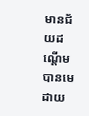មានជ័យដណ្តើមបានមេដាយ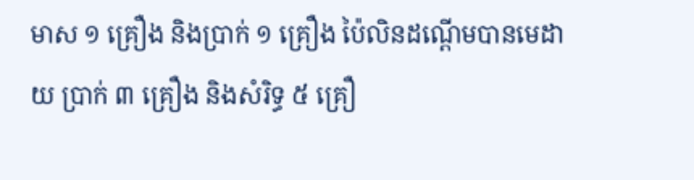មាស ១ គ្រឿង និងប្រាក់ ១ គ្រឿង ប៉ៃលិនដណ្តើមបានមេដាយ ប្រាក់ ៣ គ្រឿង និងសំរិទ្ធ ៥ គ្រឿ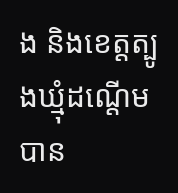ង និងខេត្តត្បូងឃ្មុំដណ្តើមបាន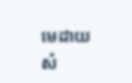មេដាយសំ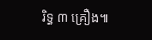រិទ្ធ ៣ គ្រឿង៕